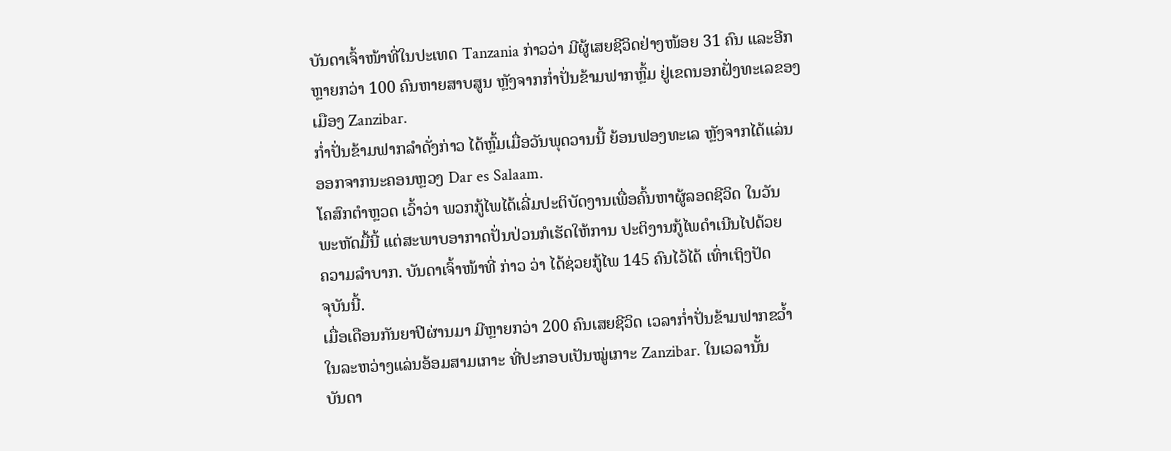ບັນດາເຈົ້າໜ້າທີ່ໃນປະເທດ Tanzania ກ່າວວ່າ ມີຜູ້ເສຍຊີວິດຢ່າງໜ້ອຍ 31 ຄົນ ແລະອີກ
ຫຼາຍກວ່າ 100 ຄົນຫາຍສາບສູນ ຫຼັງຈາກກໍ່າປັ່ນຂ້າມຟາກຫຼົ້ມ ຢູ່ເຂດນອກຝັ່ງທະເລຂອງ
ເມືອງ Zanzibar.
ກໍ່າປັ່ນຂ້າມຟາກລໍາດັ່ງກ່າວ ໄດ້ຫຼົ້ມເມື່ອວັນພຸດວານນີ້ ຍ້ອນຟອງທະເລ ຫຼັງຈາກໄດ້ແລ່ນ
ອອກຈາກນະຄອນຫຼວງ Dar es Salaam.
ໂຄສົກຕໍາຫຼວດ ເວົ້າວ່າ ພວກກູ້ໄພໄດ້ເລີ່ມປະຕິບັດງານເພື່ອຄົ້ນຫາຜູ້ລອດຊີວິດ ໃນວັນ
ພະຫັດມື້ນີ້ ແຕ່ສະພາບອາກາດປັ່ນປ່ວນກໍເຮັດໃຫ້ການ ປະຕິງານກູ້ໄພດໍາເນີນໄປດ້ວຍ
ຄວາມລໍາບາກ. ບັນດາເຈົ້າໜ້າທີ່ ກ່າວ ວ່າ ໄດ້ຊ່ວຍກູ້ໄພ 145 ຄົນໄວ້ໄດ້ ເທົ່າເຖິງປັດ
ຈຸບັນນີ້.
ເມື່ອເດືອນກັນຍາປີຜ່ານມາ ມີຫຼາຍກວ່າ 200 ຄົນເສຍຊີວິດ ເວລາກໍ່າປັ່ນຂ້າມຟາກຂວໍ້າ
ໃນລະຫວ່າງແລ່ນອ້ອມສາມເກາະ ທີ່ປະກອບເປັນໝູ່ເກາະ Zanzibar. ໃນເວລານັ້ນ
ບັນດາ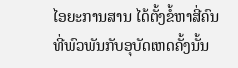ໄອຍະການສານ ໄດ້ຕັ້ງຂໍ້ຫາສີ່ຄົນ ທີ່ພົວພັນກັບອຸບັດເຫດຄັ້ງນັ້ນ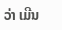ວ່າ ເມີນ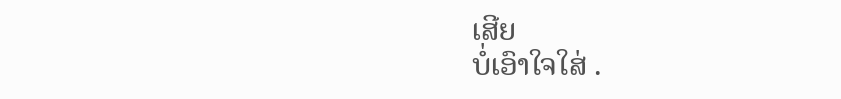ເສີຍ
ບໍ່ເອົາໃຈໃສ່ .